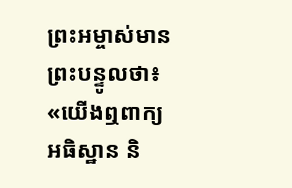ព្រះអម្ចាស់មានព្រះបន្ទូលថា៖ «យើងឮពាក្យអធិស្ឋាន និ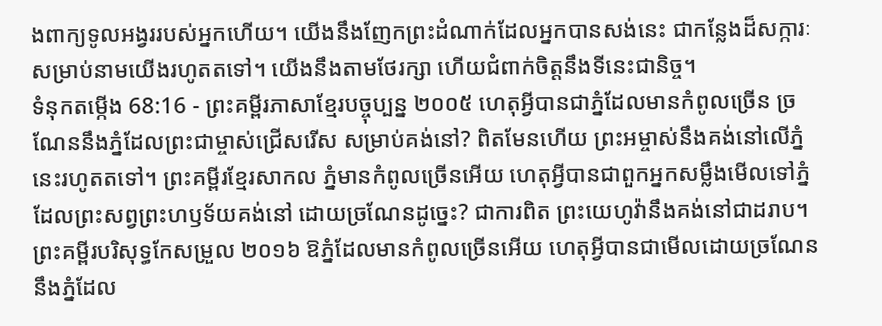ងពាក្យទូលអង្វររបស់អ្នកហើយ។ យើងនឹងញែកព្រះដំណាក់ដែលអ្នកបានសង់នេះ ជាកន្លែងដ៏សក្ការៈ សម្រាប់នាមយើងរហូតតទៅ។ យើងនឹងតាមថែរក្សា ហើយជំពាក់ចិត្តនឹងទីនេះជានិច្ច។
ទំនុកតម្កើង 68:16 - ព្រះគម្ពីរភាសាខ្មែរបច្ចុប្បន្ន ២០០៥ ហេតុអ្វីបានជាភ្នំដែលមានកំពូលច្រើន ច្រណែននឹងភ្នំដែលព្រះជាម្ចាស់ជ្រើសរើស សម្រាប់គង់នៅ? ពិតមែនហើយ ព្រះអម្ចាស់នឹងគង់នៅលើភ្នំនេះរហូតតទៅ។ ព្រះគម្ពីរខ្មែរសាកល ភ្នំមានកំពូលច្រើនអើយ ហេតុអ្វីបានជាពួកអ្នកសម្លឹងមើលទៅភ្នំដែលព្រះសព្វព្រះហឫទ័យគង់នៅ ដោយច្រណែនដូច្នេះ? ជាការពិត ព្រះយេហូវ៉ានឹងគង់នៅជាដរាប។ ព្រះគម្ពីរបរិសុទ្ធកែសម្រួល ២០១៦ ឱភ្នំដែលមានកំពូលច្រើនអើយ ហេតុអ្វីបានជាមើលដោយច្រណែន នឹងភ្នំដែល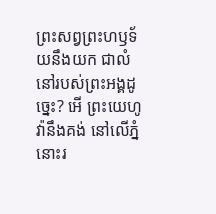ព្រះសព្វព្រះហឫទ័យនឹងយក ជាលំនៅរបស់ព្រះអង្គដូច្នេះ? អើ ព្រះយេហូវ៉ានឹងគង់ នៅលើភ្នំនោះរ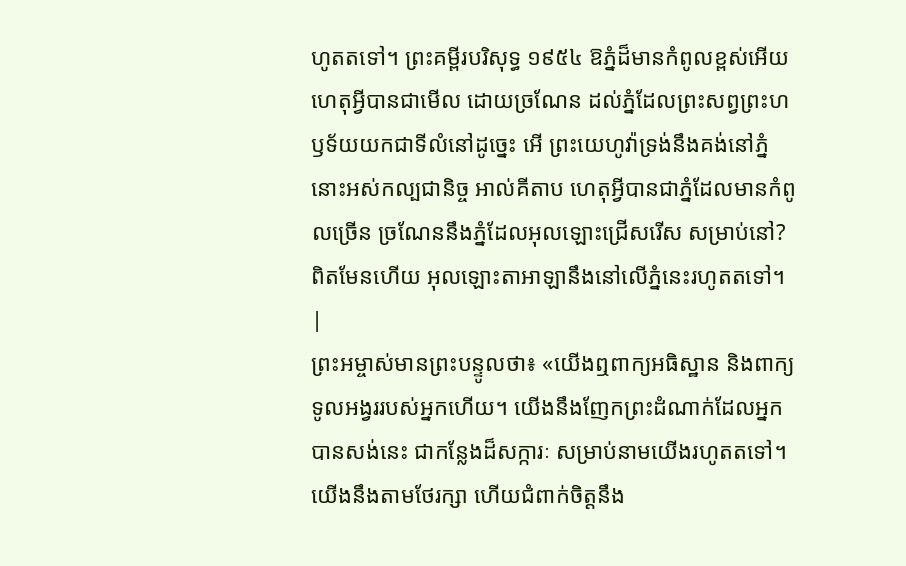ហូតតទៅ។ ព្រះគម្ពីរបរិសុទ្ធ ១៩៥៤ ឱភ្នំដ៏មានកំពូលខ្ពស់អើយ ហេតុអ្វីបានជាមើល ដោយច្រណែន ដល់ភ្នំដែលព្រះសព្វព្រះហឫទ័យយកជាទីលំនៅដូច្នេះ អើ ព្រះយេហូវ៉ាទ្រង់នឹងគង់នៅភ្នំនោះអស់កល្បជានិច្ច អាល់គីតាប ហេតុអ្វីបានជាភ្នំដែលមានកំពូលច្រើន ច្រណែននឹងភ្នំដែលអុលឡោះជ្រើសរើស សម្រាប់នៅ? ពិតមែនហើយ អុលឡោះតាអាឡានឹងនៅលើភ្នំនេះរហូតតទៅ។ |
ព្រះអម្ចាស់មានព្រះបន្ទូលថា៖ «យើងឮពាក្យអធិស្ឋាន និងពាក្យទូលអង្វររបស់អ្នកហើយ។ យើងនឹងញែកព្រះដំណាក់ដែលអ្នកបានសង់នេះ ជាកន្លែងដ៏សក្ការៈ សម្រាប់នាមយើងរហូតតទៅ។ យើងនឹងតាមថែរក្សា ហើយជំពាក់ចិត្តនឹង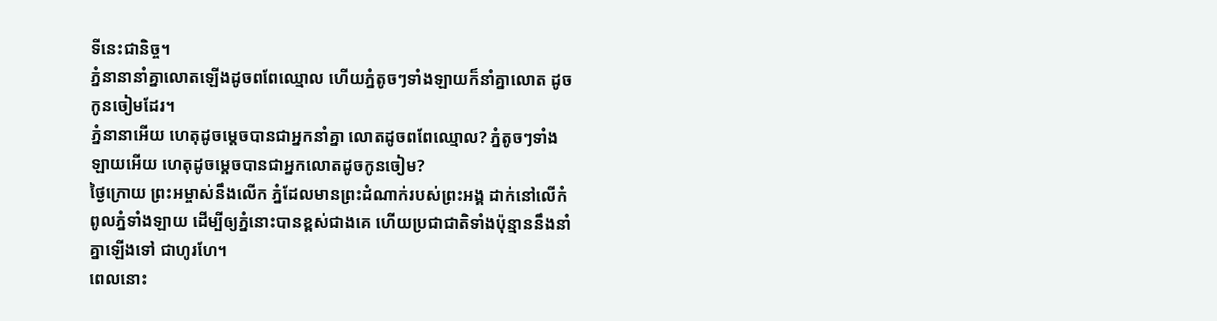ទីនេះជានិច្ច។
ភ្នំនានានាំគ្នាលោតឡើងដូចពពែឈ្មោល ហើយភ្នំតូចៗទាំងឡាយក៏នាំគ្នាលោត ដូចកូនចៀមដែរ។
ភ្នំនានាអើយ ហេតុដូចម្ដេចបានជាអ្នកនាំគ្នា លោតដូចពពែឈ្មោល? ភ្នំតូចៗទាំងឡាយអើយ ហេតុដូចម្ដេចបានជាអ្នកលោតដូចកូនចៀម?
ថ្ងៃក្រោយ ព្រះអម្ចាស់នឹងលើក ភ្នំដែលមានព្រះដំណាក់របស់ព្រះអង្គ ដាក់នៅលើកំពូលភ្នំទាំងឡាយ ដើម្បីឲ្យភ្នំនោះបានខ្ពស់ជាងគេ ហើយប្រជាជាតិទាំងប៉ុន្មាននឹងនាំគ្នាឡើងទៅ ជាហូរហែ។
ពេលនោះ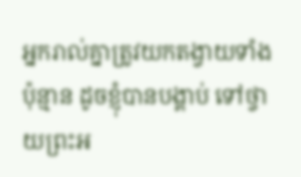អ្នករាល់គ្នាត្រូវយកតង្វាយទាំងប៉ុន្មាន ដូចខ្ញុំបានបង្គាប់ ទៅថ្វាយព្រះអ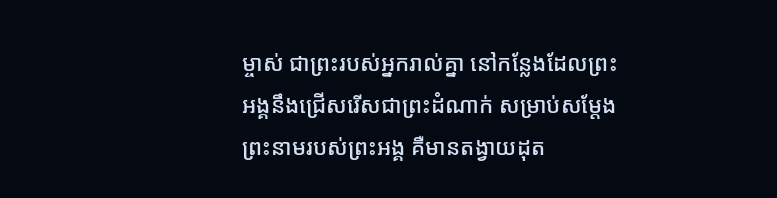ម្ចាស់ ជាព្រះរបស់អ្នករាល់គ្នា នៅកន្លែងដែលព្រះអង្គនឹងជ្រើសរើសជាព្រះដំណាក់ សម្រាប់សម្តែងព្រះនាមរបស់ព្រះអង្គ គឺមានតង្វាយដុត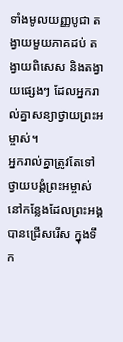ទាំងមូលយញ្ញបូជា តង្វាយមួយភាគដប់ តង្វាយពិសេស និងតង្វាយផ្សេងៗ ដែលអ្នករាល់គ្នាសន្យាថ្វាយព្រះអម្ចាស់។
អ្នករាល់គ្នាត្រូវតែទៅថ្វាយបង្គំព្រះអម្ចាស់ នៅកន្លែងដែលព្រះអង្គបានជ្រើសរើស ក្នុងទឹក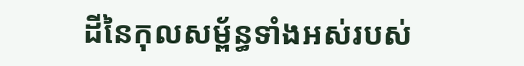ដីនៃកុលសម្ព័ន្ធទាំងអស់របស់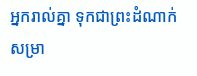អ្នករាល់គ្នា ទុកជាព្រះដំណាក់ សម្រា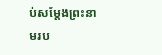ប់សម្តែងព្រះនាមរប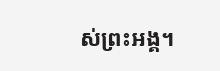ស់ព្រះអង្គ។